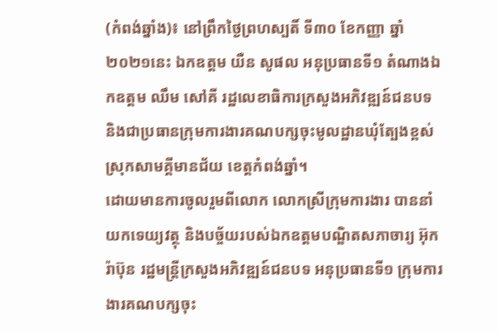(កំពង់ឆ្នាំង)៖ នៅព្រឹកថ្ងៃព្រហស្បតិ៍ ទី៣០ ខែកញ្ញា ឆ្នាំ២០២១នេះ ឯកឧត្តម យឺន សូផល អនុប្រធានទី១ តំណាងឯកឧត្តម ឈឹម សៅគី រដ្ឋលេខាធិការក្រសួងអភិវឌ្ឍន៍ជនបទ និងជាប្រធានក្រុមការងារគណបក្សចុះមូលដ្ឋានឃុំត្បែងខ្ពស់ ស្រុកសាមគ្គីមានជ័យ ខេត្តកំពង់ឆ្នាំ។
ដោយមានការចូលរួមពីលោក លោកស្រីក្រុមការងារ បាននាំយកទេយ្យវត្ថុ និងបច្ច័យរបស់ឯកឧត្តមបណ្ឌិតសភាចារ្យ អ៊ុក រ៉ាប៊ុន រដ្ឋមន្ត្រីក្រសួងអភិវឌ្ឍន៍ជនបទ អនុប្រធានទី១ ក្រុមការងារគណបក្សចុះ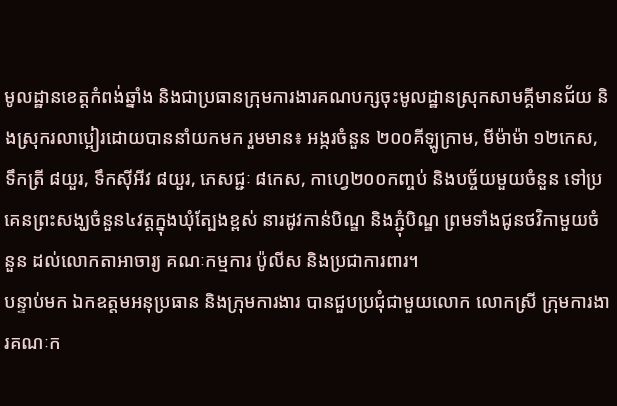មូលដ្ឋានខេត្តកំពង់ឆ្នាំង និងជាប្រធានក្រុមការងារគណបក្សចុះមូលដ្ឋានស្រុកសាមគ្គីមានជ័យ និងស្រុករលាប្អៀរដោយបាននាំយកមក រួមមាន៖ អង្ករចំនួន ២០០គីឡូក្រាម, មីម៉ាម៉ា ១២កេស, ទឹកត្រី ៨យួរ, ទឹកស៊ីអីវ ៨យួរ, ភេសជ្ជៈ ៨កេស, កាហ្វេ២០០កញ្ចប់ និងបច្ច័យមួយចំនួន ទៅប្រគេនព្រះសង្ឃចំនួន៤វត្តក្នុងឃុំត្បែងខ្ពស់ នារដូវកាន់បិណ្ឌ និងភ្ជុំបិណ្ឌ ព្រមទាំងជូនថវិកាមួយចំនួន ដល់លោកតាអាចារ្យ គណៈកម្មការ ប៉ូលីស និងប្រជាការពារ។
បន្ទាប់មក ឯកឧត្តមអនុប្រធាន និងក្រុមការងារ បានជួបប្រជុំជាមួយលោក លោកស្រី ក្រុមការងារគណៈក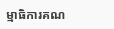ម្មាធិការគណ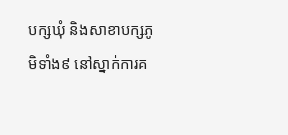បក្សឃុំ និងសាខាបក្សភូមិទាំង៩ នៅស្នាក់ការគ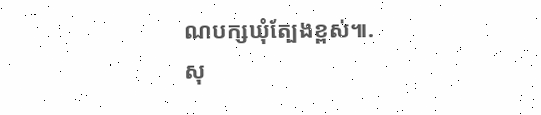ណបក្សឃុំត្បែងខ្ពស់៕.
សុ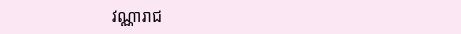វណ្ណារាជ